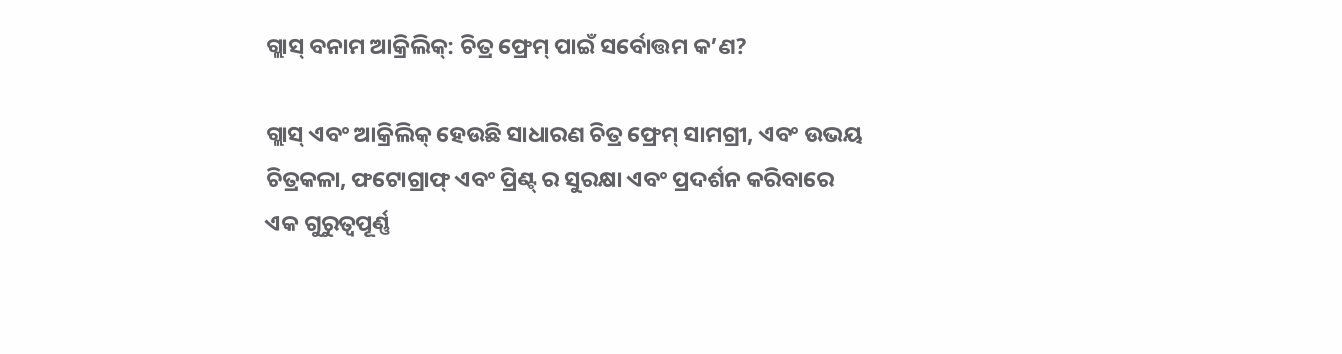ଗ୍ଲାସ୍ ବନାମ ଆକ୍ରିଲିକ୍: ଚିତ୍ର ଫ୍ରେମ୍ ପାଇଁ ସର୍ବୋତ୍ତମ କ’ଣ?

ଗ୍ଲାସ୍ ଏବଂ ଆକ୍ରିଲିକ୍ ହେଉଛି ସାଧାରଣ ଚିତ୍ର ଫ୍ରେମ୍ ସାମଗ୍ରୀ, ଏବଂ ଉଭୟ ଚିତ୍ରକଳା, ଫଟୋଗ୍ରାଫ୍ ଏବଂ ପ୍ରିଣ୍ଟ୍ ର ସୁରକ୍ଷା ଏବଂ ପ୍ରଦର୍ଶନ କରିବାରେ ଏକ ଗୁରୁତ୍ୱପୂର୍ଣ୍ଣ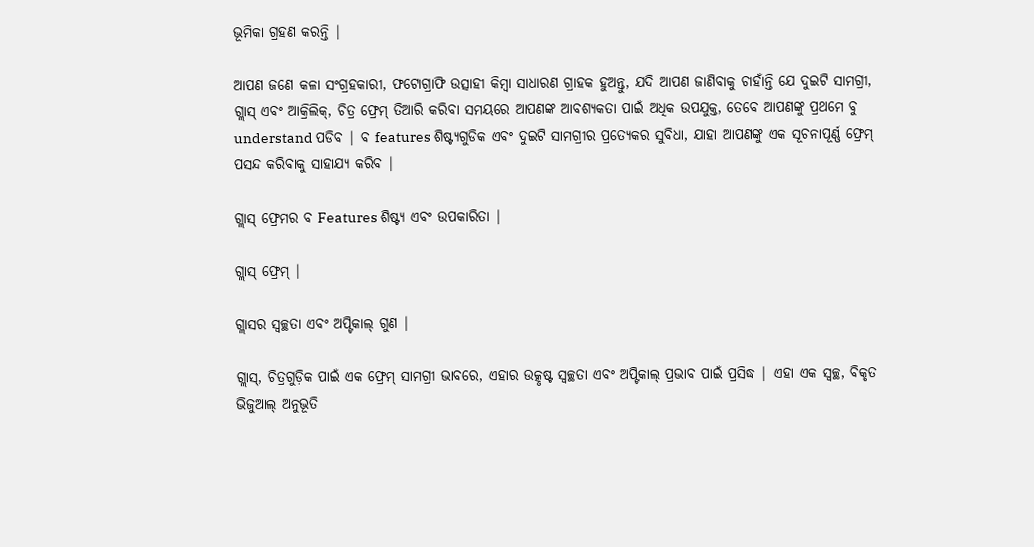ଭୂମିକା ଗ୍ରହଣ କରନ୍ତି |

ଆପଣ ଜଣେ କଳା ସଂଗ୍ରହକାରୀ, ଫଟୋଗ୍ରାଫି ଉତ୍ସାହୀ କିମ୍ବା ସାଧାରଣ ଗ୍ରାହକ ହୁଅନ୍ତୁ, ଯଦି ଆପଣ ଜାଣିବାକୁ ଚାହାଁନ୍ତି ଯେ ଦୁଇଟି ସାମଗ୍ରୀ, ଗ୍ଲାସ୍ ଏବଂ ଆକ୍ରିଲିକ୍, ଚିତ୍ର ଫ୍ରେମ୍ ତିଆରି କରିବା ସମୟରେ ଆପଣଙ୍କ ଆବଶ୍ୟକତା ପାଇଁ ଅଧିକ ଉପଯୁକ୍ତ, ତେବେ ଆପଣଙ୍କୁ ପ୍ରଥମେ ବୁ understand ପଡିବ | ବ features ଶିଷ୍ଟ୍ୟଗୁଡିକ ଏବଂ ଦୁଇଟି ସାମଗ୍ରୀର ପ୍ରତ୍ୟେକର ସୁବିଧା, ଯାହା ଆପଣଙ୍କୁ ଏକ ସୂଚନାପୂର୍ଣ୍ଣ ଫ୍ରେମ୍ ପସନ୍ଦ କରିବାକୁ ସାହାଯ୍ୟ କରିବ |

ଗ୍ଲାସ୍ ଫ୍ରେମର ବ Features ଶିଷ୍ଟ୍ୟ ଏବଂ ଉପକାରିତା |

ଗ୍ଲାସ୍ ଫ୍ରେମ୍ |

ଗ୍ଲାସର ସ୍ୱଚ୍ଛତା ଏବଂ ଅପ୍ଟିକାଲ୍ ଗୁଣ |

ଗ୍ଲାସ୍, ଚିତ୍ରଗୁଡ଼ିକ ପାଇଁ ଏକ ଫ୍ରେମ୍ ସାମଗ୍ରୀ ଭାବରେ, ଏହାର ଉତ୍କୃଷ୍ଟ ସ୍ୱଚ୍ଛତା ଏବଂ ଅପ୍ଟିକାଲ୍ ପ୍ରଭାବ ପାଇଁ ପ୍ରସିଦ୍ଧ | ଏହା ଏକ ସ୍ୱଚ୍ଛ, ବିକୃତ ଭିଜୁଆଲ୍ ଅନୁଭୂତି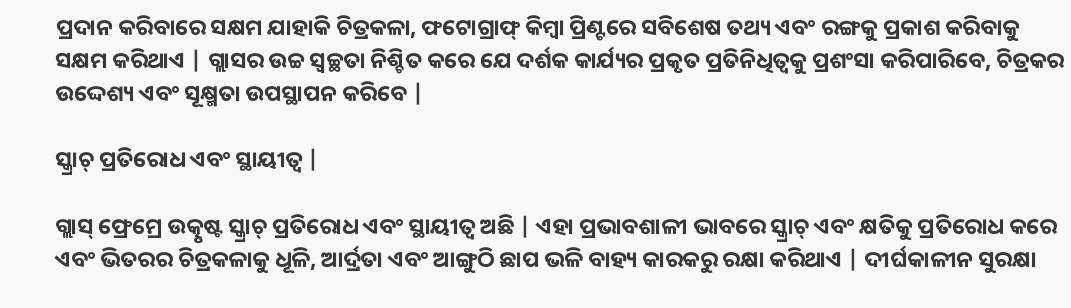ପ୍ରଦାନ କରିବାରେ ସକ୍ଷମ ଯାହାକି ଚିତ୍ରକଳା, ଫଟୋଗ୍ରାଫ୍ କିମ୍ବା ପ୍ରିଣ୍ଟରେ ସବିଶେଷ ତଥ୍ୟ ଏବଂ ରଙ୍ଗକୁ ପ୍ରକାଶ କରିବାକୁ ସକ୍ଷମ କରିଥାଏ | ଗ୍ଲାସର ଉଚ୍ଚ ସ୍ୱଚ୍ଛତା ନିଶ୍ଚିତ କରେ ଯେ ଦର୍ଶକ କାର୍ଯ୍ୟର ପ୍ରକୃତ ପ୍ରତିନିଧିତ୍ୱକୁ ପ୍ରଶଂସା କରିପାରିବେ, ଚିତ୍ରକର ଉଦ୍ଦେଶ୍ୟ ଏବଂ ସୂକ୍ଷ୍ମତା ଉପସ୍ଥାପନ କରିବେ |

ସ୍କ୍ରାଚ୍ ପ୍ରତିରୋଧ ଏବଂ ସ୍ଥାୟୀତ୍ୱ |

ଗ୍ଲାସ୍ ଫ୍ରେମ୍ରେ ଉତ୍କୃଷ୍ଟ ସ୍କ୍ରାଚ୍ ପ୍ରତିରୋଧ ଏବଂ ସ୍ଥାୟୀତ୍ୱ ଅଛି | ଏହା ପ୍ରଭାବଶାଳୀ ଭାବରେ ସ୍କ୍ରାଚ୍ ଏବଂ କ୍ଷତିକୁ ପ୍ରତିରୋଧ କରେ ଏବଂ ଭିତରର ଚିତ୍ରକଳାକୁ ଧୂଳି, ଆର୍ଦ୍ରତା ଏବଂ ଆଙ୍ଗୁଠି ଛାପ ଭଳି ବାହ୍ୟ କାରକରୁ ରକ୍ଷା କରିଥାଏ | ଦୀର୍ଘକାଳୀନ ସୁରକ୍ଷା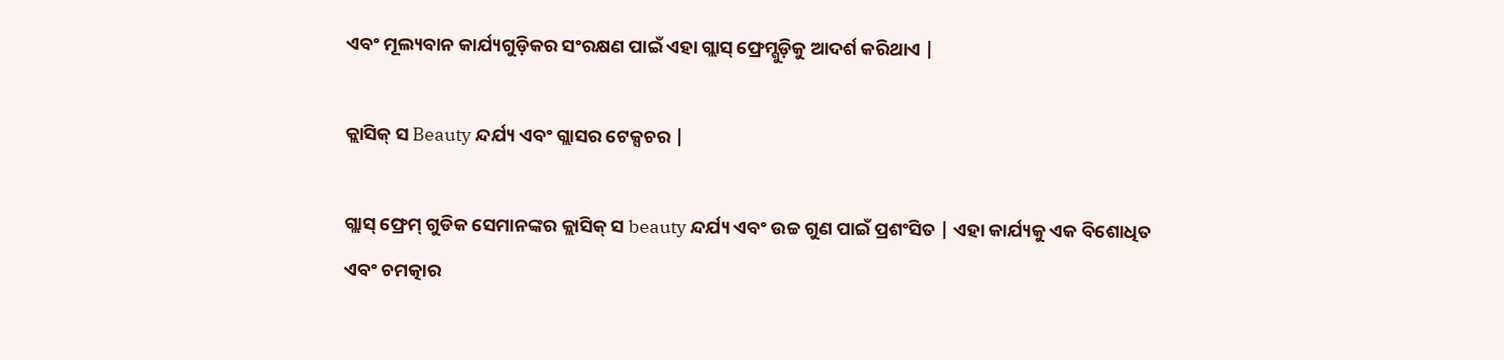ଏବଂ ମୂଲ୍ୟବାନ କାର୍ଯ୍ୟଗୁଡ଼ିକର ସଂରକ୍ଷଣ ପାଇଁ ଏହା ଗ୍ଲାସ୍ ଫ୍ରେମ୍ଗୁଡ଼ିକୁ ଆଦର୍ଶ କରିଥାଏ |

କ୍ଲାସିକ୍ ସ Beauty ନ୍ଦର୍ଯ୍ୟ ଏବଂ ଗ୍ଲାସର ଟେକ୍ସଚର |

ଗ୍ଲାସ୍ ଫ୍ରେମ୍ ଗୁଡିକ ସେମାନଙ୍କର କ୍ଲାସିକ୍ ସ beauty ନ୍ଦର୍ଯ୍ୟ ଏବଂ ଉଚ୍ଚ ଗୁଣ ପାଇଁ ପ୍ରଶଂସିତ | ଏହା କାର୍ଯ୍ୟକୁ ଏକ ବିଶୋଧିତ ଏବଂ ଚମତ୍କାର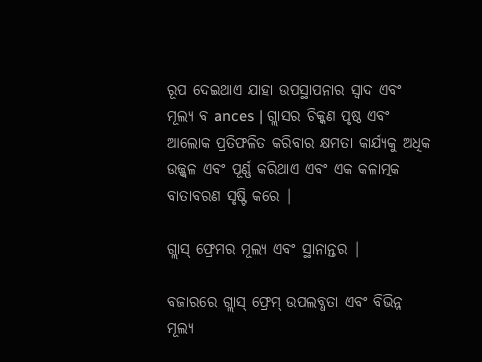ରୂପ ଦେଇଥାଏ ଯାହା ଉପସ୍ଥାପନାର ସ୍ୱାଦ ଏବଂ ମୂଲ୍ୟ ବ ances | ଗ୍ଲାସର ଚିକ୍କଣ ପୃଷ୍ଠ ଏବଂ ଆଲୋକ ପ୍ରତିଫଳିତ କରିବାର କ୍ଷମତା କାର୍ଯ୍ୟକୁ ଅଧିକ ଉଜ୍ଜ୍ୱଳ ଏବଂ ପୂର୍ଣ୍ଣ କରିଥାଏ ଏବଂ ଏକ କଳାତ୍ମକ ବାତାବରଣ ସୃଷ୍ଟି କରେ |

ଗ୍ଲାସ୍ ଫ୍ରେମର ମୂଲ୍ୟ ଏବଂ ସ୍ଥାନାନ୍ତର |

ବଜାରରେ ଗ୍ଲାସ୍ ଫ୍ରେମ୍ ଉପଲବ୍ଧତା ଏବଂ ବିଭିନ୍ନ ମୂଲ୍ୟ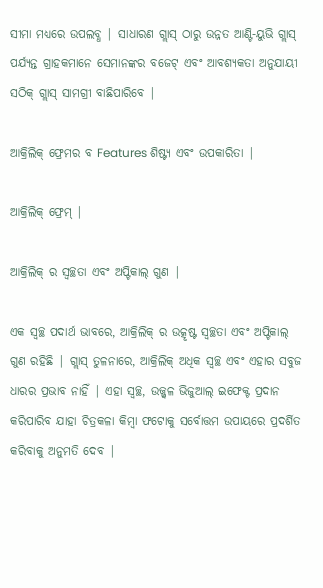ସୀମା ମଧ୍ୟରେ ଉପଲବ୍ଧ | ସାଧାରଣ ଗ୍ଲାସ୍ ଠାରୁ ଉନ୍ନତ ଆଣ୍ଟି-ୟୁଭି ଗ୍ଲାସ୍ ପର୍ଯ୍ୟନ୍ତ ଗ୍ରାହକମାନେ ସେମାନଙ୍କର ବଜେଟ୍ ଏବଂ ଆବଶ୍ୟକତା ଅନୁଯାୟୀ ସଠିକ୍ ଗ୍ଲାସ୍ ସାମଗ୍ରୀ ବାଛିପାରିବେ |

ଆକ୍ରିଲିକ୍ ଫ୍ରେମର ବ Features ଶିଷ୍ଟ୍ୟ ଏବଂ ଉପକାରିତା |

ଆକ୍ରିଲିକ୍ ଫ୍ରେମ୍ |

ଆକ୍ରିଲିକ୍ ର ସ୍ୱଚ୍ଛତା ଏବଂ ଅପ୍ଟିକାଲ୍ ଗୁଣ |

ଏକ ସ୍ୱଚ୍ଛ ପଦାର୍ଥ ଭାବରେ, ଆକ୍ରିଲିକ୍ ର ଉତ୍କୃଷ୍ଟ ସ୍ୱଚ୍ଛତା ଏବଂ ଅପ୍ଟିକାଲ୍ ଗୁଣ ରହିଛି | ଗ୍ଲାସ୍ ତୁଳନାରେ, ଆକ୍ରିଲିକ୍ ଅଧିକ ସ୍ୱଚ୍ଛ ଏବଂ ଏହାର ସବୁଜ ଧାରର ପ୍ରଭାବ ନାହିଁ | ଏହା ସ୍ୱଚ୍ଛ, ଉଜ୍ଜ୍ୱଳ ଭିଜୁଆଲ୍ ଇଫେକ୍ଟ ପ୍ରଦାନ କରିପାରିବ ଯାହା ଚିତ୍ରକଳା କିମ୍ବା ଫଟୋକୁ ସର୍ବୋତ୍ତମ ଉପାୟରେ ପ୍ରଦର୍ଶିତ କରିବାକୁ ଅନୁମତି ଦେବ |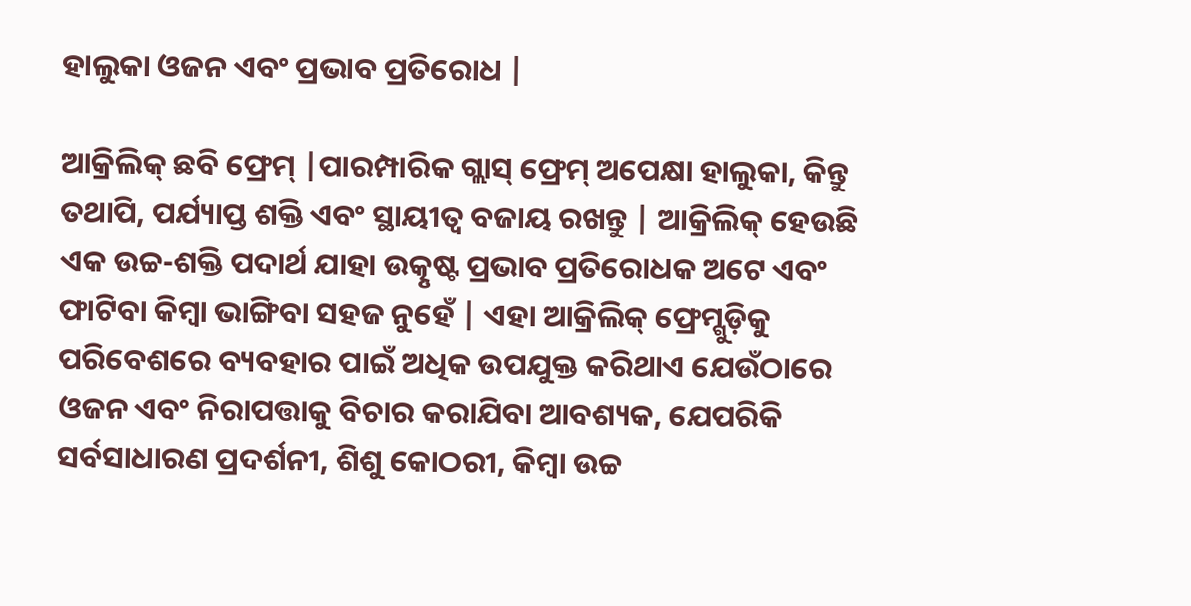ହାଲୁକା ଓଜନ ଏବଂ ପ୍ରଭାବ ପ୍ରତିରୋଧ |

ଆକ୍ରିଲିକ୍ ଛବି ଫ୍ରେମ୍ |ପାରମ୍ପାରିକ ଗ୍ଲାସ୍ ଫ୍ରେମ୍ ଅପେକ୍ଷା ହାଲୁକା, କିନ୍ତୁ ତଥାପି, ପର୍ଯ୍ୟାପ୍ତ ଶକ୍ତି ଏବଂ ସ୍ଥାୟୀତ୍ୱ ବଜାୟ ରଖନ୍ତୁ | ଆକ୍ରିଲିକ୍ ହେଉଛି ଏକ ଉଚ୍ଚ-ଶକ୍ତି ପଦାର୍ଥ ଯାହା ଉତ୍କୃଷ୍ଟ ପ୍ରଭାବ ପ୍ରତିରୋଧକ ଅଟେ ଏବଂ ଫାଟିବା କିମ୍ବା ଭାଙ୍ଗିବା ସହଜ ନୁହେଁ | ଏହା ଆକ୍ରିଲିକ୍ ଫ୍ରେମ୍ଗୁଡ଼ିକୁ ପରିବେଶରେ ବ୍ୟବହାର ପାଇଁ ଅଧିକ ଉପଯୁକ୍ତ କରିଥାଏ ଯେଉଁଠାରେ ଓଜନ ଏବଂ ନିରାପତ୍ତାକୁ ବିଚାର କରାଯିବା ଆବଶ୍ୟକ, ଯେପରିକି ସର୍ବସାଧାରଣ ପ୍ରଦର୍ଶନୀ, ଶିଶୁ କୋଠରୀ, କିମ୍ବା ଉଚ୍ଚ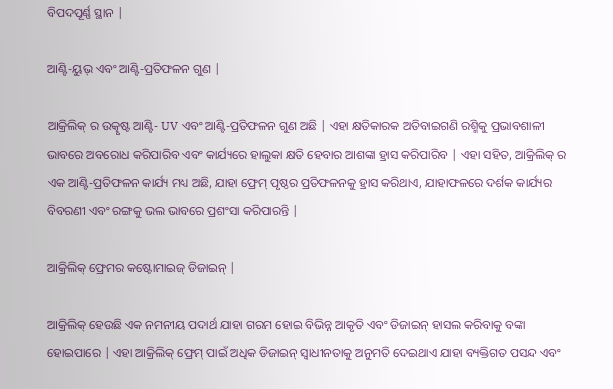ବିପଦପୂର୍ଣ୍ଣ ସ୍ଥାନ |

ଆଣ୍ଟି-ୟୁଭ୍ ଏବଂ ଆଣ୍ଟି-ପ୍ରତିଫଳନ ଗୁଣ |

ଆକ୍ରିଲିକ୍ ର ଉତ୍କୃଷ୍ଟ ଆଣ୍ଟି- UV ଏବଂ ଆଣ୍ଟି-ପ୍ରତିଫଳନ ଗୁଣ ଅଛି | ଏହା କ୍ଷତିକାରକ ଅତିବାଇଗଣି ରଶ୍ମିକୁ ପ୍ରଭାବଶାଳୀ ଭାବରେ ଅବରୋଧ କରିପାରିବ ଏବଂ କାର୍ଯ୍ୟରେ ହାଲୁକା କ୍ଷତି ହେବାର ଆଶଙ୍କା ହ୍ରାସ କରିପାରିବ | ଏହା ସହିତ, ଆକ୍ରିଲିକ୍ ର ଏକ ଆଣ୍ଟି-ପ୍ରତିଫଳନ କାର୍ଯ୍ୟ ମଧ୍ୟ ଅଛି, ଯାହା ଫ୍ରେମ୍ ପୃଷ୍ଠର ପ୍ରତିଫଳନକୁ ହ୍ରାସ କରିଥାଏ, ଯାହାଫଳରେ ଦର୍ଶକ କାର୍ଯ୍ୟର ବିବରଣୀ ଏବଂ ରଙ୍ଗକୁ ଭଲ ଭାବରେ ପ୍ରଶଂସା କରିପାରନ୍ତି |

ଆକ୍ରିଲିକ୍ ଫ୍ରେମର କଷ୍ଟୋମାଇଜ୍ ଡିଜାଇନ୍ |

ଆକ୍ରିଲିକ୍ ହେଉଛି ଏକ ନମନୀୟ ପଦାର୍ଥ ଯାହା ଗରମ ହୋଇ ବିଭିନ୍ନ ଆକୃତି ଏବଂ ଡିଜାଇନ୍ ହାସଲ କରିବାକୁ ବଙ୍କା ହୋଇପାରେ | ଏହା ଆକ୍ରିଲିକ୍ ଫ୍ରେମ୍ ପାଇଁ ଅଧିକ ଡିଜାଇନ୍ ସ୍ୱାଧୀନତାକୁ ଅନୁମତି ଦେଇଥାଏ ଯାହା ବ୍ୟକ୍ତିଗତ ପସନ୍ଦ ଏବଂ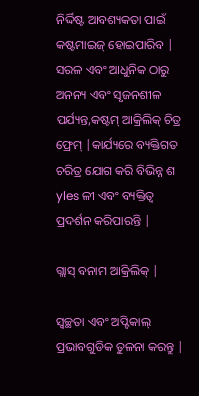ନିର୍ଦ୍ଦିଷ୍ଟ ଆବଶ୍ୟକତା ପାଇଁ କଷ୍ଟମାଇଜ୍ ହୋଇପାରିବ | ସରଳ ଏବଂ ଆଧୁନିକ ଠାରୁ ଅନନ୍ୟ ଏବଂ ସୃଜନଶୀଳ ପର୍ଯ୍ୟନ୍ତ,କଷ୍ଟମ୍ ଆକ୍ରିଲିକ୍ ଚିତ୍ର ଫ୍ରେମ୍ |କାର୍ଯ୍ୟରେ ବ୍ୟକ୍ତିଗତ ଚରିତ୍ର ଯୋଗ କରି ବିଭିନ୍ନ ଶ yles ଳୀ ଏବଂ ବ୍ୟକ୍ତିତ୍ୱ ପ୍ରଦର୍ଶନ କରିପାରନ୍ତି |

ଗ୍ଲାସ୍ ବନାମ ଆକ୍ରିଲିକ୍ |

ସ୍ୱଚ୍ଛତା ଏବଂ ଅପ୍ଟିକାଲ୍ ପ୍ରଭାବଗୁଡିକ ତୁଳନା କରନ୍ତୁ |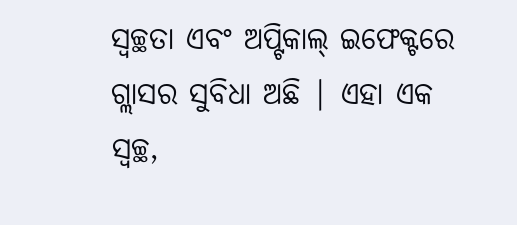ସ୍ୱଚ୍ଛତା ଏବଂ ଅପ୍ଟିକାଲ୍ ଇଫେକ୍ଟରେ ଗ୍ଲାସର ସୁବିଧା ଅଛି | ଏହା ଏକ ସ୍ୱଚ୍ଛ,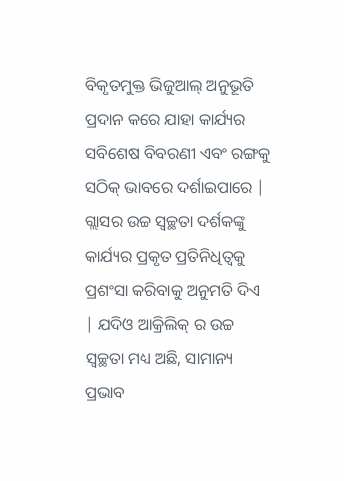ବିକୃତମୁକ୍ତ ଭିଜୁଆଲ୍ ଅନୁଭୂତି ପ୍ରଦାନ କରେ ଯାହା କାର୍ଯ୍ୟର ସବିଶେଷ ବିବରଣୀ ଏବଂ ରଙ୍ଗକୁ ସଠିକ୍ ଭାବରେ ଦର୍ଶାଇପାରେ | ଗ୍ଲାସର ଉଚ୍ଚ ସ୍ୱଚ୍ଛତା ଦର୍ଶକଙ୍କୁ କାର୍ଯ୍ୟର ପ୍ରକୃତ ପ୍ରତିନିଧିତ୍ୱକୁ ପ୍ରଶଂସା କରିବାକୁ ଅନୁମତି ଦିଏ | ଯଦିଓ ଆକ୍ରିଲିକ୍ ର ଉଚ୍ଚ ସ୍ୱଚ୍ଛତା ମଧ୍ୟ ଅଛି, ସାମାନ୍ୟ ପ୍ରଭାବ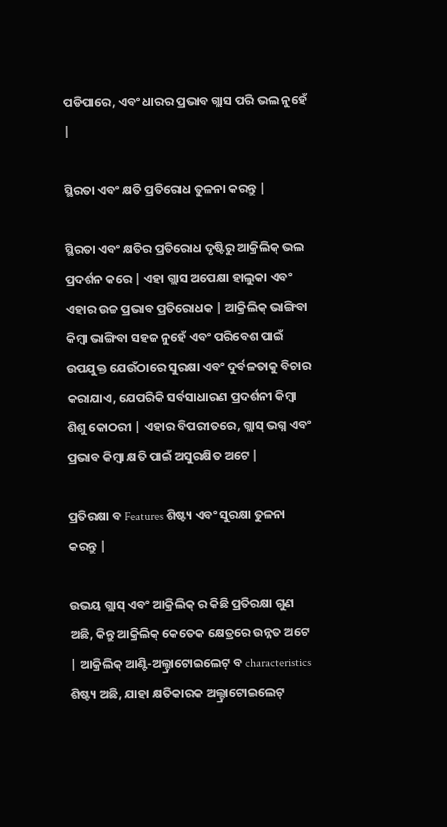ପଡିପାରେ, ଏବଂ ଧାରର ପ୍ରଭାବ ଗ୍ଲାସ ପରି ଭଲ ନୁହେଁ |

ସ୍ଥିରତା ଏବଂ କ୍ଷତି ପ୍ରତିରୋଧ ତୁଳନା କରନ୍ତୁ |

ସ୍ଥିରତା ଏବଂ କ୍ଷତିର ପ୍ରତିରୋଧ ଦୃଷ୍ଟିରୁ ଆକ୍ରିଲିକ୍ ଭଲ ପ୍ରଦର୍ଶନ କରେ | ଏହା ଗ୍ଲାସ ଅପେକ୍ଷା ହାଲୁକା ଏବଂ ଏହାର ଉଚ୍ଚ ପ୍ରଭାବ ପ୍ରତିରୋଧକ | ଆକ୍ରିଲିକ୍ ଭାଙ୍ଗିବା କିମ୍ବା ଭାଙ୍ଗିବା ସହଜ ନୁହେଁ ଏବଂ ପରିବେଶ ପାଇଁ ଉପଯୁକ୍ତ ଯେଉଁଠାରେ ସୁରକ୍ଷା ଏବଂ ଦୁର୍ବଳତାକୁ ବିଚାର କରାଯାଏ, ଯେପରିକି ସର୍ବସାଧାରଣ ପ୍ରଦର୍ଶନୀ କିମ୍ବା ଶିଶୁ କୋଠରୀ | ଏହାର ବିପରୀତରେ, ଗ୍ଲାସ୍ ଭଗ୍ନ ଏବଂ ପ୍ରଭାବ କିମ୍ବା କ୍ଷତି ପାଇଁ ଅସୁରକ୍ଷିତ ଅଟେ |

ପ୍ରତିରକ୍ଷା ବ Features ଶିଷ୍ଟ୍ୟ ଏବଂ ସୁରକ୍ଷା ତୁଳନା କରନ୍ତୁ |

ଉଭୟ ଗ୍ଲାସ୍ ଏବଂ ଆକ୍ରିଲିକ୍ ର କିଛି ପ୍ରତିରକ୍ଷା ଗୁଣ ଅଛି, କିନ୍ତୁ ଆକ୍ରିଲିକ୍ କେତେକ କ୍ଷେତ୍ରରେ ଉନ୍ନତ ଅଟେ | ଆକ୍ରିଲିକ୍ ଆଣ୍ଟି-ଅଲ୍ଟ୍ରାଟୋଇଲେଟ୍ ବ characteristics ଶିଷ୍ଟ୍ୟ ଅଛି, ଯାହା କ୍ଷତିକାରକ ଅଲ୍ଟ୍ରାଟୋଇଲେଟ୍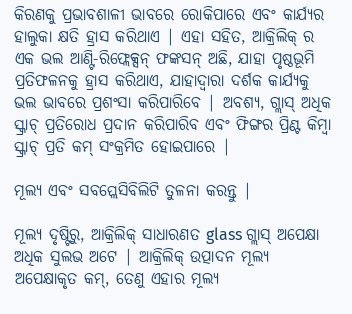କିରଣକୁ ପ୍ରଭାବଶାଳୀ ଭାବରେ ରୋକିପାରେ ଏବଂ କାର୍ଯ୍ୟର ହାଲୁକା କ୍ଷତି ହ୍ରାସ କରିଥାଏ | ଏହା ସହିତ, ଆକ୍ରିଲିକ୍ ର ଏକ ଭଲ ଆଣ୍ଟି-ରିଫ୍ଲେକ୍ସନ୍ ଫଙ୍କସନ୍ ଅଛି, ଯାହା ପୃଷ୍ଠଭୂମି ପ୍ରତିଫଳନକୁ ହ୍ରାସ କରିଥାଏ, ଯାହାଦ୍ୱାରା ଦର୍ଶକ କାର୍ଯ୍ୟକୁ ଭଲ ଭାବରେ ପ୍ରଶଂସା କରିପାରିବେ | ଅବଶ୍ୟ, ଗ୍ଲାସ୍ ଅଧିକ ସ୍କ୍ରାଚ୍ ପ୍ରତିରୋଧ ପ୍ରଦାନ କରିପାରିବ ଏବଂ ଫିଙ୍ଗର ପ୍ରିଣ୍ଟ କିମ୍ବା ସ୍କ୍ରାଚ୍ ପ୍ରତି କମ୍ ସଂକ୍ରମିତ ହୋଇପାରେ |

ମୂଲ୍ୟ ଏବଂ ସବପ୍ଲେସିବିଲିଟି ତୁଳନା କରନ୍ତୁ |

ମୂଲ୍ୟ ଦୃଷ୍ଟିରୁ, ଆକ୍ରିଲିକ୍ ସାଧାରଣତ glass ଗ୍ଲାସ୍ ଅପେକ୍ଷା ଅଧିକ ସୁଲଭ ଅଟେ | ଆକ୍ରିଲିକ୍ ଉତ୍ପାଦନ ମୂଲ୍ୟ ଅପେକ୍ଷାକୃତ କମ୍, ତେଣୁ ଏହାର ମୂଲ୍ୟ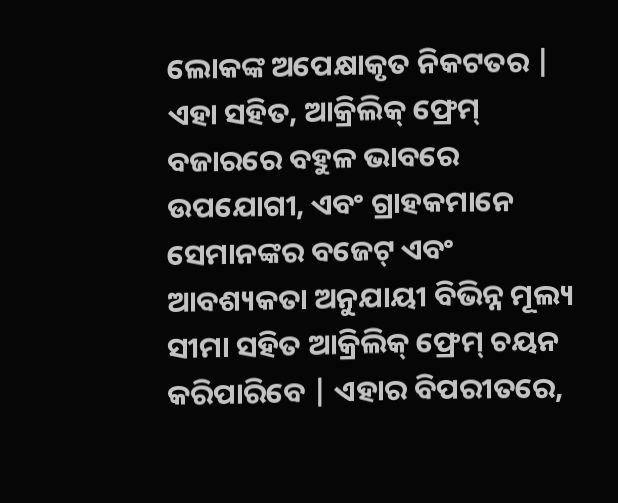ଲୋକଙ୍କ ଅପେକ୍ଷାକୃତ ନିକଟତର | ଏହା ସହିତ, ଆକ୍ରିଲିକ୍ ଫ୍ରେମ୍ ବଜାରରେ ବହୁଳ ଭାବରେ ଉପଯୋଗୀ, ଏବଂ ଗ୍ରାହକମାନେ ସେମାନଙ୍କର ବଜେଟ୍ ଏବଂ ଆବଶ୍ୟକତା ଅନୁଯାୟୀ ବିଭିନ୍ନ ମୂଲ୍ୟ ସୀମା ସହିତ ଆକ୍ରିଲିକ୍ ଫ୍ରେମ୍ ଚୟନ କରିପାରିବେ | ଏହାର ବିପରୀତରେ,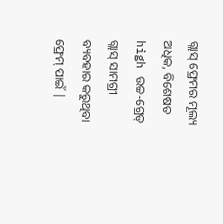ଗ୍ଲାସ୍ ଫ୍ରେମର ମୂଲ୍ୟ ଅଧିକ, ବିଶେଷତ high ଉଚ୍ଚ-ଗ୍ରେଡ୍ ଗ୍ଲାସ୍ ସାମଗ୍ରୀ ବ୍ୟବହାର କରୁଥିବା ଫ୍ରେମ୍ ପାଇଁ |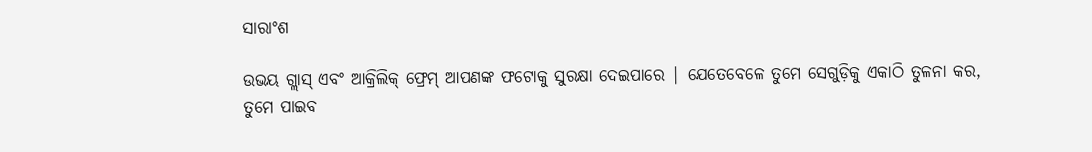ସାରାଂଶ

ଉଭୟ ଗ୍ଲାସ୍ ଏବଂ ଆକ୍ରିଲିକ୍ ଫ୍ରେମ୍ ଆପଣଙ୍କ ଫଟୋକୁ ସୁରକ୍ଷା ଦେଇପାରେ | ଯେତେବେଳେ ତୁମେ ସେଗୁଡ଼ିକୁ ଏକାଠି ତୁଳନା କର, ତୁମେ ପାଇବ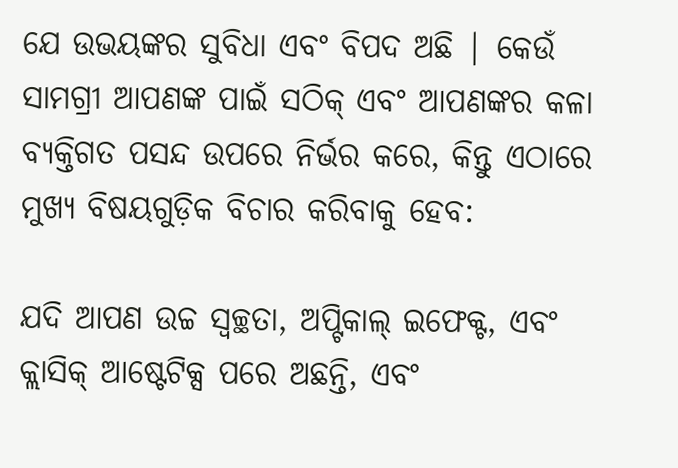ଯେ ଉଭୟଙ୍କର ସୁବିଧା ଏବଂ ବିପଦ ଅଛି | କେଉଁ ସାମଗ୍ରୀ ଆପଣଙ୍କ ପାଇଁ ସଠିକ୍ ଏବଂ ଆପଣଙ୍କର କଳା ବ୍ୟକ୍ତିଗତ ପସନ୍ଦ ଉପରେ ନିର୍ଭର କରେ, କିନ୍ତୁ ଏଠାରେ ମୁଖ୍ୟ ବିଷୟଗୁଡ଼ିକ ବିଚାର କରିବାକୁ ହେବ:

ଯଦି ଆପଣ ଉଚ୍ଚ ସ୍ୱଚ୍ଛତା, ଅପ୍ଟିକାଲ୍ ଇଫେକ୍ଟ, ଏବଂ କ୍ଲାସିକ୍ ଆଷ୍ଟେଟିକ୍ସ ପରେ ଅଛନ୍ତି, ଏବଂ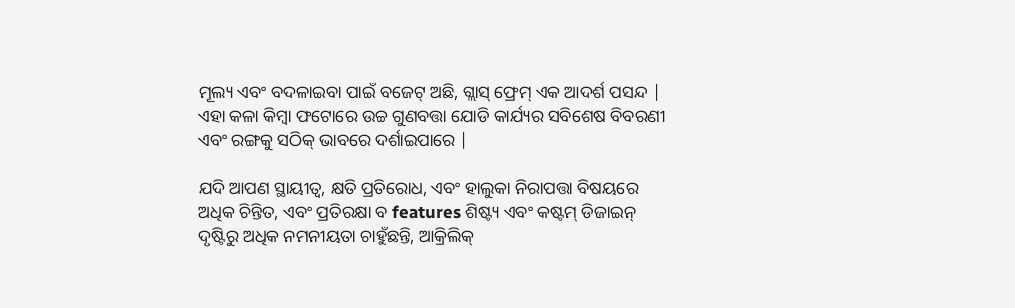ମୂଲ୍ୟ ଏବଂ ବଦଳାଇବା ପାଇଁ ବଜେଟ୍ ଅଛି, ଗ୍ଲାସ୍ ଫ୍ରେମ୍ ଏକ ଆଦର୍ଶ ପସନ୍ଦ | ଏହା କଳା କିମ୍ବା ଫଟୋରେ ଉଚ୍ଚ ଗୁଣବତ୍ତା ଯୋଡି କାର୍ଯ୍ୟର ସବିଶେଷ ବିବରଣୀ ଏବଂ ରଙ୍ଗକୁ ସଠିକ୍ ଭାବରେ ଦର୍ଶାଇପାରେ |

ଯଦି ଆପଣ ସ୍ଥାୟୀତ୍ୱ, କ୍ଷତି ପ୍ରତିରୋଧ, ଏବଂ ହାଲୁକା ନିରାପତ୍ତା ବିଷୟରେ ଅଧିକ ଚିନ୍ତିତ, ଏବଂ ପ୍ରତିରକ୍ଷା ବ features ଶିଷ୍ଟ୍ୟ ଏବଂ କଷ୍ଟମ୍ ଡିଜାଇନ୍ ଦୃଷ୍ଟିରୁ ଅଧିକ ନମନୀୟତା ଚାହୁଁଛନ୍ତି, ଆକ୍ରିଲିକ୍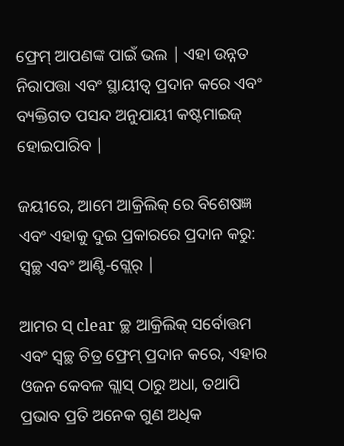ଫ୍ରେମ୍ ଆପଣଙ୍କ ପାଇଁ ଭଲ | ଏହା ଉନ୍ନତ ନିରାପତ୍ତା ଏବଂ ସ୍ଥାୟୀତ୍ୱ ପ୍ରଦାନ କରେ ଏବଂ ବ୍ୟକ୍ତିଗତ ପସନ୍ଦ ଅନୁଯାୟୀ କଷ୍ଟମାଇଜ୍ ହୋଇପାରିବ |

ଜୟୀରେ, ଆମେ ଆକ୍ରିଲିକ୍ ରେ ବିଶେଷଜ୍ଞ ଏବଂ ଏହାକୁ ଦୁଇ ପ୍ରକାରରେ ପ୍ରଦାନ କରୁ: ସ୍ୱଚ୍ଛ ଏବଂ ଆଣ୍ଟି-ଗ୍ଲେର୍ |

ଆମର ସ୍ clear ଚ୍ଛ ଆକ୍ରିଲିକ୍ ସର୍ବୋତ୍ତମ ଏବଂ ସ୍ୱଚ୍ଛ ଚିତ୍ର ଫ୍ରେମ୍ ପ୍ରଦାନ କରେ, ଏହାର ଓଜନ କେବଳ ଗ୍ଲାସ୍ ଠାରୁ ଅଧା, ତଥାପି ପ୍ରଭାବ ପ୍ରତି ଅନେକ ଗୁଣ ଅଧିକ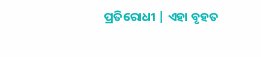ପ୍ରତିରୋଧୀ | ଏହା ବୃହତ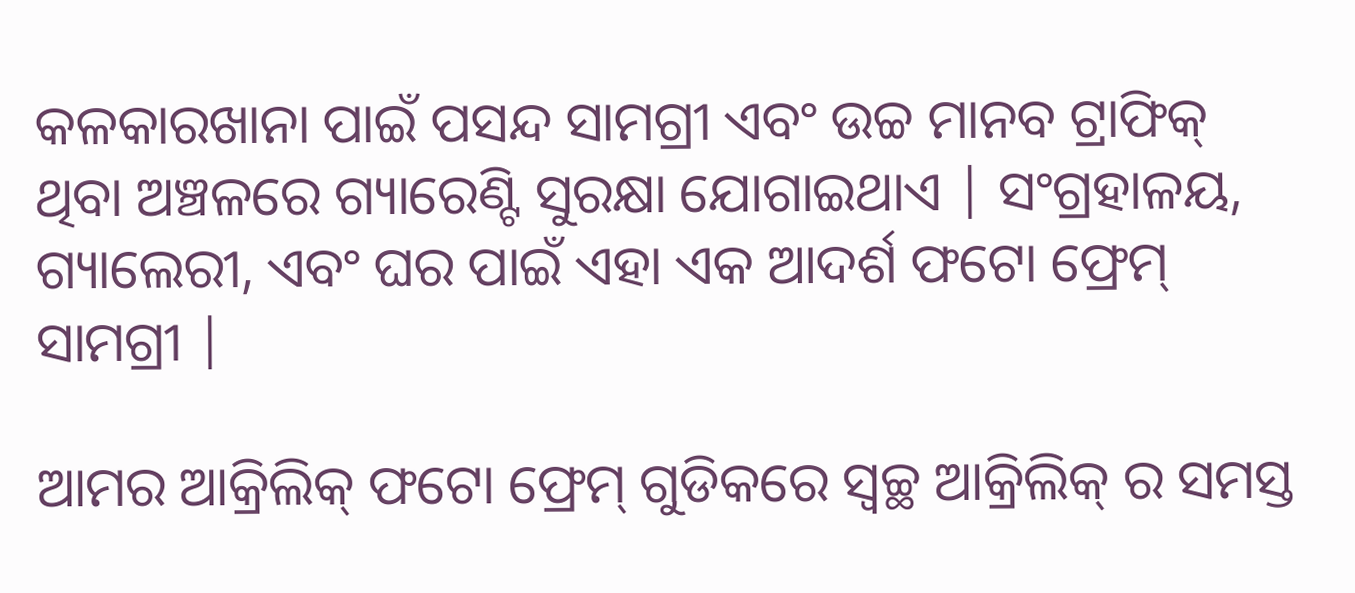କଳକାରଖାନା ପାଇଁ ପସନ୍ଦ ସାମଗ୍ରୀ ଏବଂ ଉଚ୍ଚ ମାନବ ଟ୍ରାଫିକ୍ ଥିବା ଅଞ୍ଚଳରେ ଗ୍ୟାରେଣ୍ଟି ସୁରକ୍ଷା ଯୋଗାଇଥାଏ | ସଂଗ୍ରହାଳୟ, ଗ୍ୟାଲେରୀ, ଏବଂ ଘର ପାଇଁ ଏହା ଏକ ଆଦର୍ଶ ଫଟୋ ଫ୍ରେମ୍ ସାମଗ୍ରୀ |

ଆମର ଆକ୍ରିଲିକ୍ ଫଟୋ ଫ୍ରେମ୍ ଗୁଡିକରେ ସ୍ୱଚ୍ଛ ଆକ୍ରିଲିକ୍ ର ସମସ୍ତ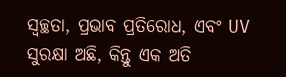ସ୍ୱଚ୍ଛତା, ପ୍ରଭାବ ପ୍ରତିରୋଧ, ଏବଂ UV ସୁରକ୍ଷା ଅଛି, କିନ୍ତୁ ଏକ ଅତି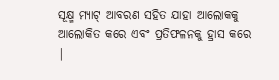ସୂକ୍ଷ୍ମ ମ୍ୟାଟ୍ ଆବରଣ ସହିତ ଯାହା ଆଲୋକକୁ ଆଲୋକିତ କରେ ଏବଂ ପ୍ରତିଫଳନକୁ ହ୍ରାସ କରେ |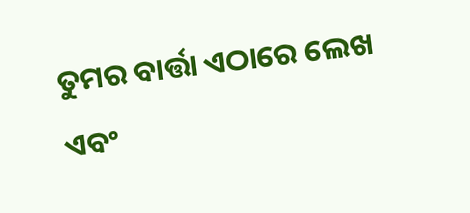ତୁମର ବାର୍ତ୍ତା ଏଠାରେ ଲେଖ ଏବଂ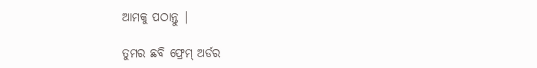ଆମକୁ ପଠାନ୍ତୁ |

ତୁମର ଛବି ଫ୍ରେମ୍ ଅର୍ଡର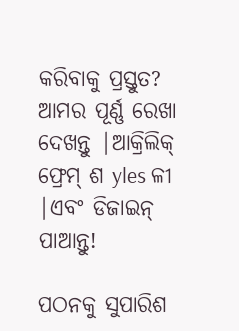କରିବାକୁ ପ୍ରସ୍ତୁତ? ଆମର ପୂର୍ଣ୍ଣ ରେଖା ଦେଖନ୍ତୁ |ଆକ୍ରିଲିକ୍ ଫ୍ରେମ୍ ଶ yles ଳୀ |ଏବଂ ଡିଜାଇନ୍ ପାଆନ୍ତୁ!

ପଠନକୁ ସୁପାରିଶ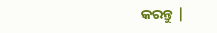କରନ୍ତୁ |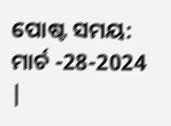ପୋଷ୍ଟ ସମୟ: ମାର୍ଚ -28-2024 |